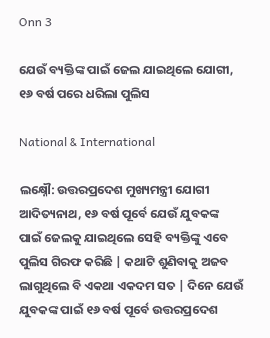Onn 3

ଯେଉଁ ବ୍ୟକ୍ତିଙ୍କ ପାଇଁ ଜେଲ ଯାଇଥିଲେ ଯୋଗୀ, ୧୬ ବର୍ଷ ପରେ ଧରିଲା ପୁଲିସ

National & International

ଲକ୍ଷ୍ନୌ: ଉତ୍ତରପ୍ରଦେଶ ମୁଖ୍ୟମନ୍ତ୍ରୀ ଯୋଗୀ ଆଦିତ୍ୟନାଥ, ୧୬ ବର୍ଷ ପୂର୍ବେ ଯେଉଁ ଯୁବକଙ୍କ ପାଇଁ ଜେଲକୁ ଯାଇଥିଲେ ସେହି ବ୍ୟକ୍ତିଙ୍କୁ ଏବେ ପୁଲିସ ଗିରଫ କରିଛି | କଥାଟି ଶୁଣିବାକୁ ଅଜବ ଲାଗୁଥିଲେ ବି ଏକଥା ଏକଦମ ସତ | ଦିନେ ଯେଉଁ ଯୁବକଙ୍କ ପାଇଁ ୧୬ ବର୍ଷ ପୂର୍ବେ ଉତ୍ତରପ୍ରଦେଶ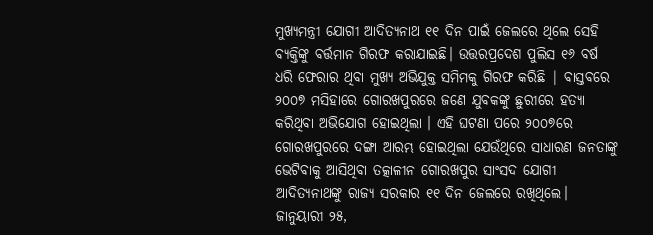ମୁଖ୍ୟମନ୍ତ୍ରୀ ଯୋଗୀ ଆଦିତ୍ୟନାଥ ୧୧ ଦିନ ପାଇଁ ଜେଲରେ ଥିଲେ ସେହି ବ୍ୟକ୍ତିଙ୍କୁ ବର୍ତ୍ତମାନ ଗିରଫ କରାଯାଇଛି। ଉତ୍ତରପ୍ରଦେଶ ପୁଲିସ ୧୬ ବର୍ଷ ଧରି ଫେରାର ଥିବା ମୁଖ୍ୟ ଅଭିଯୁକ୍ତ ସମିମକୁ ଗିରଫ କରିଛି | ବାସ୍ତବରେ ୨୦୦୭ ମସିହାରେ ଗୋରଖପୁରରେ ଜଣେ ଯୁବକଙ୍କୁ ଛୁରୀରେ ହତ୍ୟା କରିଥିବା ଅଭିଯୋଗ ହୋଇଥିଲା । ଏହି ଘଟଣା ପରେ ୨୦୦୭ରେ ଗୋରଖପୁରରେ ଦଙ୍ଗା ଆରମ୍ଭ ହୋଇଥିଲା ଯେଉଁଥିରେ ସାଧାରଣ ଜନତାଙ୍କୁ ଭେଟିବାକୁ ଆସିଥିବା ତତ୍କାଳୀନ ଗୋରଖପୁର ସାଂସଦ ଯୋଗୀ ଆଦିତ୍ୟନାଥଙ୍କୁ ରାଜ୍ୟ ସରକାର ୧୧ ଦିନ ଜେଲରେ ରଖିଥିଲେ। ଜାନୁୟାରୀ ୨୫,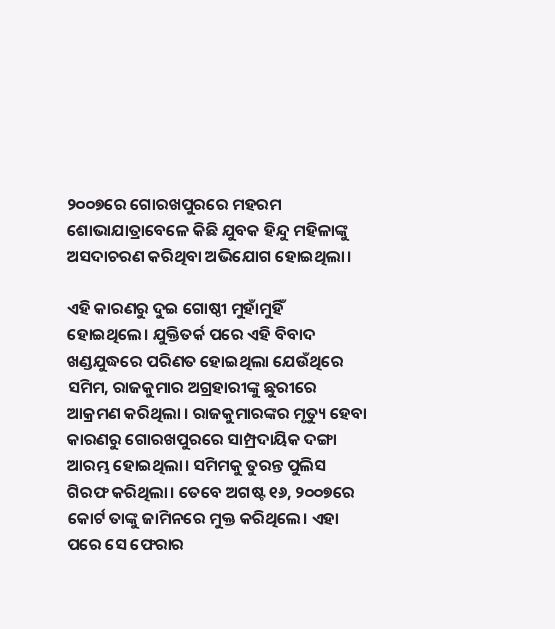୨୦୦୭ରେ ଗୋରଖପୁରରେ ମହରମ ଶୋଭାଯାତ୍ରାବେଳେ କିଛି ଯୁବକ ହିନ୍ଦୁ ମହିଳାଙ୍କୁ ଅସଦାଚରଣ କରିଥିବା ଅଭିଯୋଗ ହୋଇଥିଲା।

ଏହି କାରଣରୁ ଦୁଇ ଗୋଷ୍ଠୀ ମୁହାଁମୁହିଁ ହୋଇଥିଲେ। ଯୁକ୍ତିତର୍କ ପରେ ଏହି ବିବାଦ ଖଣ୍ଡଯୁଦ୍ଧରେ ପରିଣତ ହୋଇଥିଲା ଯେଉଁଥିରେ ସମିମ, ରାଜକୁମାର ଅଗ୍ରହାରୀଙ୍କୁ ଛୁରୀରେ ଆକ୍ରମଣ କରିଥିଲା । ରାଜକୁମାରଙ୍କର ମୃତ୍ୟୁ ହେବା କାରଣରୁ ଗୋରଖପୁରରେ ସାମ୍ପ୍ରଦାୟିକ ଦଙ୍ଗା ଆରମ୍ଭ ହୋଇଥିଲା। ସମିମକୁ ତୁରନ୍ତ ପୁଲିସ ଗିରଫ କରିଥିଲା। ତେବେ ଅଗଷ୍ଟ ୧୬, ୨୦୦୭ରେ କୋର୍ଟ ତାଙ୍କୁ ଜାମିନରେ ମୁକ୍ତ କରିଥିଲେ। ଏହା ପରେ ସେ ଫେରାର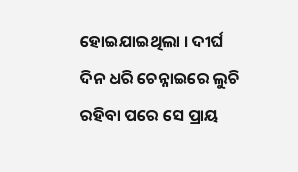ହୋଇଯାଇଥିଲା । ଦୀର୍ଘ ଦିନ ଧରି ଚେନ୍ନାଇରେ ଲୁଚି ରହିବା ପରେ ସେ ପ୍ରାୟ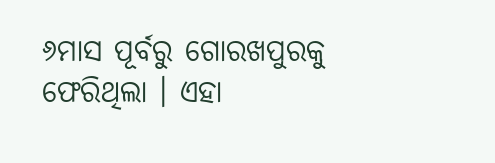୬ମାସ ପୂର୍ବରୁ ଗୋରଖପୁରକୁ ଫେରିଥିଲା । ଏହା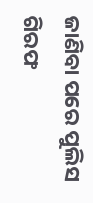ଜାଣିବା ପରେ ପୁଲିସ ଗିରଫ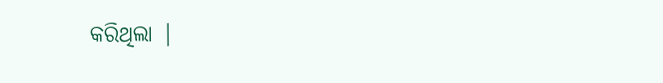କରିଥିଲା |